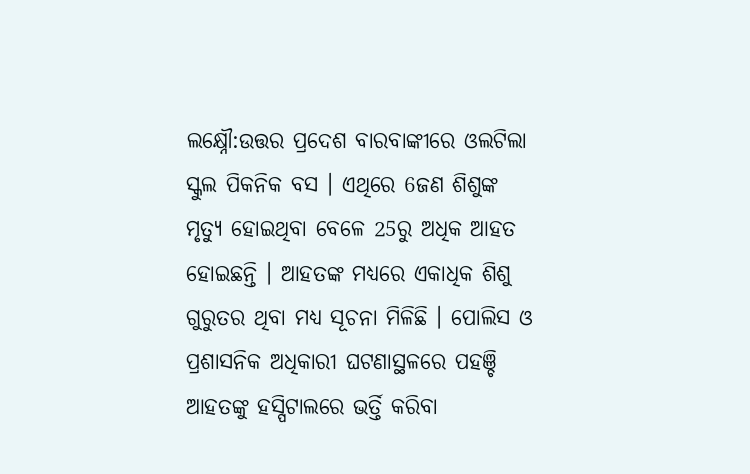ଲକ୍ଷ୍ନୌ:ଉତ୍ତର ପ୍ରଦେଶ ବାରବାଙ୍କୀରେ ଓଲଟିଲା ସ୍କୁଲ ପିକନିକ ବସ । ଏଥିରେ 6ଜଣ ଶିଶୁଙ୍କ ମୃତ୍ୟୁ ହୋଇଥିବା ବେଳେ 25ରୁ ଅଧିକ ଆହତ ହୋଇଛନ୍ତି । ଆହତଙ୍କ ମଧ୍ୟରେ ଏକାଧିକ ଶିଶୁ ଗୁରୁତର ଥିବା ମଧ୍ୟ ସୂଚନା ମିଳିଛି । ପୋଲିସ ଓ ପ୍ରଶାସନିକ ଅଧିକାରୀ ଘଟଣାସ୍ଥଳରେ ପହଞ୍ଚି ଆହତଙ୍କୁ ହସ୍ପିଟାଲରେ ଭର୍ତ୍ତି କରିବା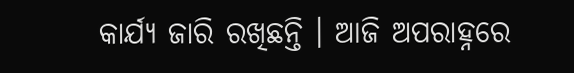କାର୍ଯ୍ୟ ଜାରି ରଖିଛନ୍ତି । ଆଜି ଅପରାହ୍ନରେ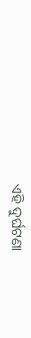ଏହି ଦୁର୍ଘଟଣା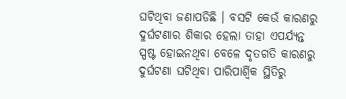ଘଟିଥିବା ଜଣାପଡିଛି । ବସଟି କେଉଁ କାରଣରୁ ଦୁର୍ଘଟଣାର ଶିକାର ହେଲା ତାହା ଏପର୍ଯ୍ୟନ୍ତ ସ୍ପଷ୍ଟ ହୋଇନଥିବା ବେଳେ ଦୃତଗତି କାରଣରୁ ଦୁର୍ଘଟଣା ଘଟିଥିବା ପାରିପାର୍ଶ୍ବିକ ସ୍ଥିତିରୁ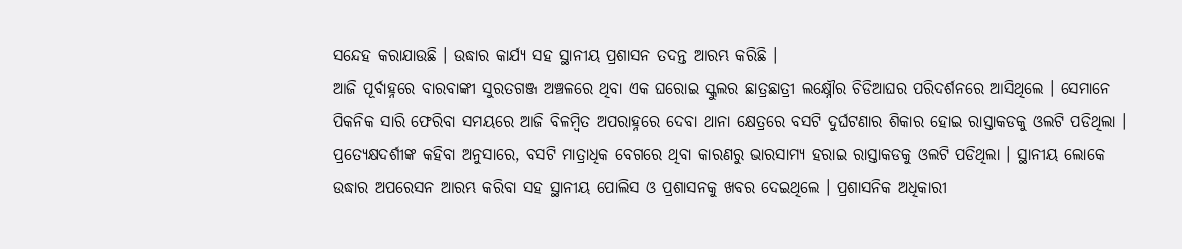ସନ୍ଦେହ କରାଯାଉଛି । ଉଦ୍ଧାର କାର୍ଯ୍ୟ ସହ ସ୍ଥାନୀୟ ପ୍ରଶାସନ ତଦନ୍ତ ଆରମ୍ଭ କରିଛି ।
ଆଜି ପୂର୍ବାହ୍ନରେ ବାରବାଙ୍କୀ ସୁରତଗଞ୍ଜ ଅଞ୍ଚଳରେ ଥିବା ଏକ ଘରୋଇ ସ୍କୁଲର ଛାତ୍ରଛାତ୍ରୀ ଲକ୍ଷ୍ନୌର ଚିଡିଆଘର ପରିଦର୍ଶନରେ ଆସିଥିଲେ । ସେମାନେ ପିକନିକ ସାରି ଫେରିବା ସମୟରେ ଆଜି ବିଳମ୍ବିତ ଅପରାହ୍ନରେ ଦେବା ଥାନା କ୍ଷେତ୍ରରେ ବସଟି ଦୁର୍ଘଟଣାର ଶିକାର ହୋଇ ରାସ୍ତାକଡକୁ ଓଲଟି ପଡିଥିଲା । ପ୍ରତ୍ୟେକ୍ଷଦର୍ଶୀଙ୍କ କହିବା ଅନୁସାରେ, ବସଟି ମାତ୍ରାଧିକ ବେଗରେ ଥିବା କାରଣରୁ ଭାରସାମ୍ୟ ହରାଇ ରାସ୍ତାକଡକୁ ଓଲଟି ପଡିଥିଲା । ସ୍ଥାନୀୟ ଲୋକେ ଉଦ୍ଧାର ଅପରେସନ ଆରମ୍ଭ କରିବା ସହ ସ୍ଥାନୀୟ ପୋଲିସ ଓ ପ୍ରଶାସନକୁ ଖବର ଦେଇଥିଲେ । ପ୍ରଶାସନିକ ଅଧିକାରୀ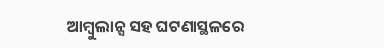ଆମ୍ବୁଲାନ୍ସ ସହ ଘଟଣାସ୍ଥଳରେ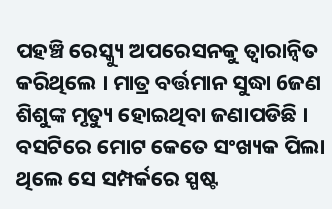ପହଞ୍ଚି ରେସ୍କ୍ୟୁ ଅପରେସନକୁ ତ୍ବାରାନ୍ବିତ କରିଥିଲେ । ମାତ୍ର ବର୍ତ୍ତମାନ ସୁଦ୍ଧା 6ଜଣ ଶିଶୁଙ୍କ ମୃତ୍ୟୁ ହୋଇଥିବା ଜଣାପଡିଛି । ବସଟିରେ ମୋଟ କେତେ ସଂଖ୍ୟକ ପିଲା ଥିଲେ ସେ ସମ୍ପର୍କରେ ସ୍ପଷ୍ଟ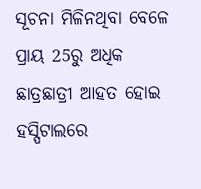ସୂଚନା ମିଳିନଥିବା ବେଳେ ପ୍ରାୟ 25ରୁ ଅଧିକ ଛାତ୍ରଛାତ୍ରୀ ଆହତ ହୋଇ ହସ୍ପିଟାଲରେ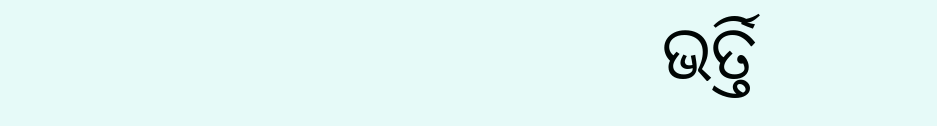ଭର୍ତ୍ତି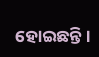ହୋଇଛନ୍ତି ।